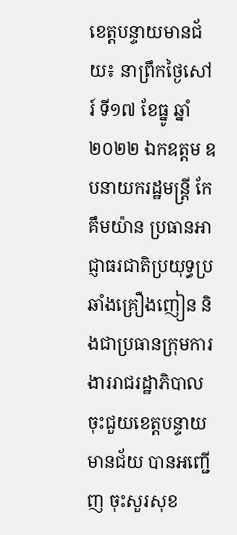ខេត្តបន្ទាយមានជ័យ៖ នាព្រឹកថ្ងៃសៅរ៍ ទី១៧ ខែធ្នូ ឆ្នាំ២០២២ ឯកឧត្តម ឧបនាយករដ្ឋមន្ត្រី កែ គឹមយ៉ាន ប្រធានអាជ្ញាធរជាតិប្រយុទ្ធប្រឆាំងគ្រឿងញៀន និងជាប្រធានក្រុមការងាររាជរដ្ឋាភិបាលចុះជួយខេត្តបន្ទាយមានជ័យ បានអញ្ជើញ ចុះសួរសុខ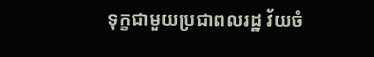ទុក្ខជាមួយប្រជាពលរដ្ឋ វ័យចំ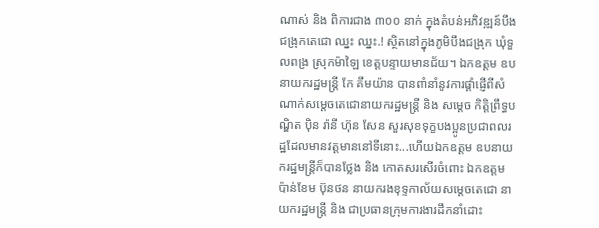ណាស់ និង ពិការជាង ៣០០ នាក់ ក្នុងតំបន់អភិវឌ្ឍន៍បឹងជង្រុកតេជោ ឈ្នះ ឈ្នះ.! ស្ថិតនៅក្នុងភូមិបឹងជង្រុក ឃុំទួលពង្រ ស្រុកម៉ាឡៃ ខេត្តបន្ទាយមានជ័យ។ ឯកឧត្តម ឧបនាយករដ្ឋមន្ត្រី កែ គឹមយ៉ាន បានពាំនាំនូវការផ្តាំផ្ញើពីសំណាក់សម្តេចតេជោនាយករដ្ឋមន្ត្រី និង សម្តេច កិត្តិព្រឹទ្ធបណ្ឌិត ប៉ិន រ៉ានី ហ៊ុន សែន សួរសុខទុក្ខបងប្អូនប្រជាពលរដ្ឋដែលមានវត្តមាននៅទីនោះ...ហើយឯកឧត្តម ឧបនាយករដ្ឋមន្ត្រីក៏បានថ្លែង និង កោតសរសើរចំពោះ ឯកឧត្តម ប៉ាន់ខែម ប៊ុនថន នាយករងខុទ្ទកាល័យសម្តេចតេជោ នាយករដ្ឋមន្ត្រី និង ជាប្រធានក្រុមការងារដឹកនាំដោះ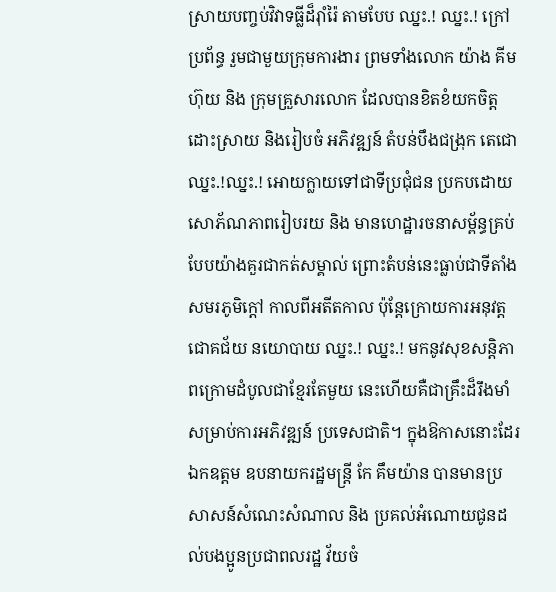ស្រាយបញ្ចប់វិវាទធ្លីដ៏រ៉ាំរ៉ៃ តាមបែប ឈ្នះ.! ឈ្នះ.! ក្រៅប្រព័ន្ធ រួមជាមួយក្រុមការងារ ព្រមទាំងលោក យ៉ាង គីមហ៊ុយ និង ក្រុមគ្រួសារលោក ដែលបានខិតខំយកចិត្តដោះស្រាយ និងរៀបចំ អភិវឌ្ឍន៍ តំបន់បឹងជង្រុក តេជោ ឈ្នះ.!ឈ្នះ.! អោយក្លាយទៅជាទីប្រជុំជន ប្រកបដោយសោភ័ណភាពរៀបរយ និង មានហេដ្ឋារចនាសម្ព័ន្ធគ្រប់បែបយ៉ាងគួរជាកត់សម្គាល់ ព្រោះតំបន់នេះធ្លាប់ជាទីតាំងសមរភូមិក្តៅ កាលពីអតីតកាល ប៉ុន្តែក្រោយការអនុវត្តជោគជ័យ នយោបាយ ឈ្នះ.! ឈ្នះ.! មកនូវសុខសន្តិភាពក្រោមដំបូលជាខ្មែរតែមួយ នេះហើយគឺជាគ្រឹះដ៏រឹងមាំសម្រាប់ការអភិវឌ្ឍន៍ ប្រទេសជាតិ។ ក្នុងឱកាសនោះដែរ ឯកឧត្តម ឧបនាយករដ្ឋមន្ត្រី កែ គឹមយ៉ាន បានមានប្រសាសន៍សំណេះសំណាល និង ប្រគល់អំណោយជូនដល់បងប្អូនប្រជាពលរដ្ឋ វ័យចំ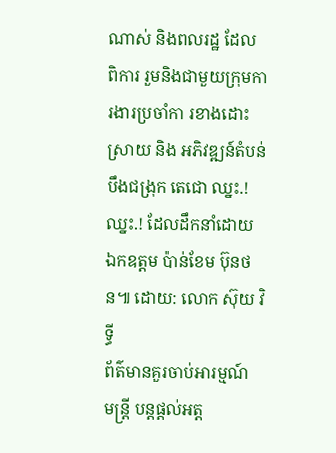ណាស់ និងពលរដ្ឋ ដែល ពិការ រួមនិងជាមួយក្រុមការងារប្រចាំកា រខាងដោះស្រាយ និង អភិវឌ្ឍន៍តំបន់បឹងជង្រុក តេជោ ឈ្នះ.! ឈ្នះ.! ដែលដឹកនាំដោយ ឯកឧត្តម ប៉ាន់ខែម ប៊ុនថន៕ ដោយ: លោក ស៊ុយ វិទ្ធី
ព័ត៌មានគួរចាប់អារម្មណ៍
មន្ត្រី បន្តផ្តល់អត្ត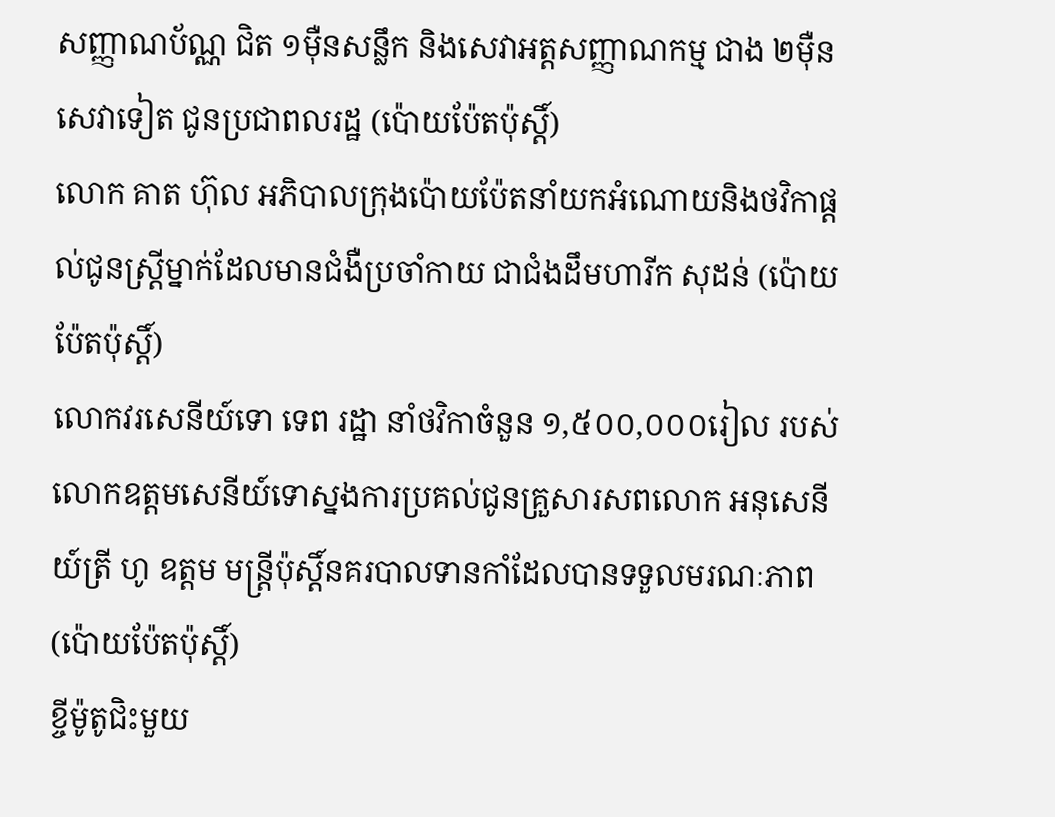សញ្ញាណប័ណ្ណ ជិត ១ម៉ឺនសន្លឹក និងសេវាអត្តសញ្ញាណកម្ម ជាង ២ម៉ឺនសេវាទៀត ជូនប្រជាពលរដ្ឋ (ប៉ោយប៉ែតប៉ុស្តិ៍)
លោក គាត ហ៊ុល អភិបាលក្រុងប៉ោយប៉ែតនាំយកអំណោយនិងថវិកាផ្ដល់ជូនស្ត្រីម្នាក់ដែលមានជំងឺប្រចាំកាយ ជាជំងដឹមហារីក សុដន់ (ប៉ោយប៉ែតប៉ុស្តិ៍)
លោកវរសេនីយ៍ទោ ទេព រដ្ឋា នាំថវិកាចំនួន ១,៥០០,០០០រៀល របស់លោកឧត្តមសេនីយ៍ទោស្នងការប្រគល់ជូនគ្រួសារសពលោក អនុសេនីយ៍ត្រី ហូ ឧត្តម មន្រ្តីប៉ុស្តិ៍នគរបាលទានកាំដែលបានទទួលមរណៈភាព (ប៉ោយប៉ែតប៉ុស្តិ៍)
ខ្ចីម៉ូតូជិះមួយ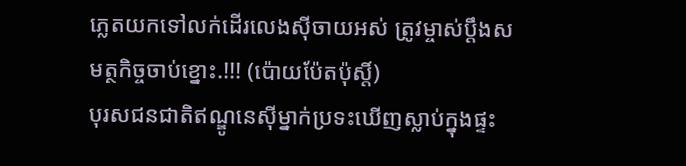ភ្លេតយកទៅលក់ដើរលេងស៊ីចាយអស់ ត្រូវម្ចាស់ប្តឹងសមត្ថកិច្ចចាប់ខ្នោះ.!!! (ប៉ោយប៉ែតប៉ុស្តិ៍)
បុរសជនជាតិឥណ្ឌូនេស៊ីម្នាក់ប្រទះឃើញស្លាប់ក្នុងផ្ទះ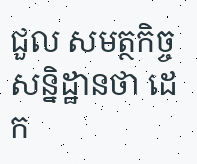ជួល សមត្ថកិច្ចសន្និដ្ឋានថា ដេក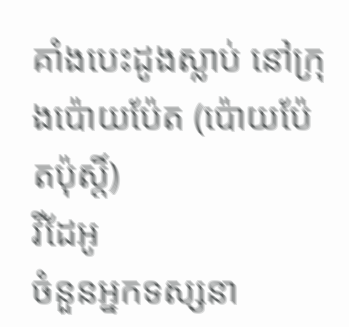គាំងបេះដូងស្លាប់ នៅក្រុងប៉ោយប៉ែត (ប៉ោយប៉ែតប៉ុស្តិ៍)
វីដែអូ
ចំនួនអ្នកទស្សនា